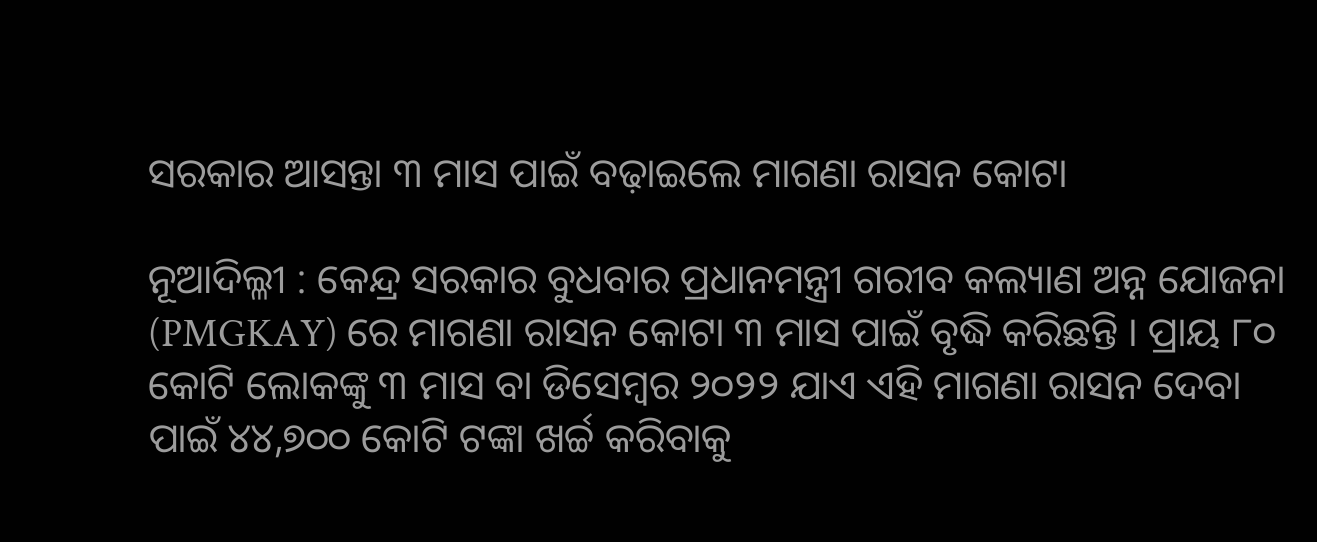ସରକାର ଆସନ୍ତା ୩ ମାସ ପାଇଁ ବଢ଼ାଇଲେ ମାଗଣା ରାସନ କୋଟା

ନୂଆଦିଲ୍ଳୀ : କେନ୍ଦ୍ର ସରକାର ବୁଧବାର ପ୍ରଧାନମନ୍ତ୍ରୀ ଗରୀବ କଲ୍ୟାଣ ଅନ୍ନ ଯୋଜନା (PMGKAY) ରେ ମାଗଣା ରାସନ କୋଟା ୩ ମାସ ପାଇଁ ବୃଦ୍ଧି କରିଛନ୍ତି । ପ୍ରାୟ ୮୦ କୋଟି ଲୋକଙ୍କୁ ୩ ମାସ ବା ଡିସେମ୍ବର ୨୦୨୨ ଯାଏ ଏହି ମାଗଣା ରାସନ ଦେବା ପାଇଁ ୪୪,୭୦୦ କୋଟି ଟଙ୍କା ଖର୍ଚ୍ଚ କରିବାକୁ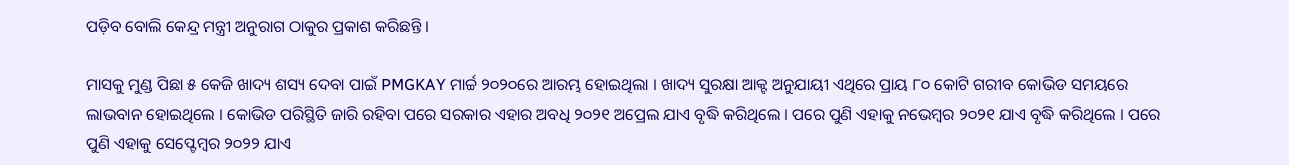ପଡ଼ିବ ବୋଲି କେନ୍ଦ୍ର ମନ୍ତ୍ରୀ ଅନୁରାଗ ଠାକୁର ପ୍ରକାଶ କରିଛନ୍ତି ।

ମାସକୁ ମୁଣ୍ଡ ପିଛା ୫ କେଜି ଖାଦ୍ୟ ଶସ୍ୟ ଦେବା ପାଇଁ PMGKAY ମାର୍ଚ୍ଚ ୨୦୨୦ରେ ଆରମ୍ଭ ହୋଇଥିଲା । ଖାଦ୍ୟ ସୁରକ୍ଷା ଆକ୍ଟ ଅନୁଯାୟୀ ଏଥିରେ ପ୍ରାୟ ୮୦ କୋଟି ଗରୀବ କୋଭିଡ ସମୟରେ ଲାଭବାନ ହୋଇଥିଲେ । କୋଭିଡ ପରିସ୍ଥିତି ଜାରି ରହିବା ପରେ ସରକାର ଏହାର ଅବଧି ୨୦୨୧ ଅପ୍ରେଲ ଯାଏ ବୃଦ୍ଧି କରିଥିଲେ । ପରେ ପୁଣି ଏହାକୁ ନଭେମ୍ବର ୨୦୨୧ ଯାଏ ବୃଦ୍ଧି କରିଥିଲେ । ପରେ ପୁଣି ଏହାକୁ ସେପ୍ଟେମ୍ବର ୨୦୨୨ ଯାଏ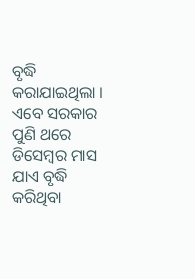ବୃଦ୍ଧି କରାଯାଇଥିଲା । ଏବେ ସରକାର ପୁଣି ଥରେ ଡିସେମ୍ବର ମାସ ଯାଏ ବୃଦ୍ଧି କରିଥିବା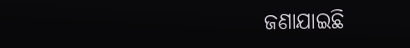ଜଣାଯାଇଛି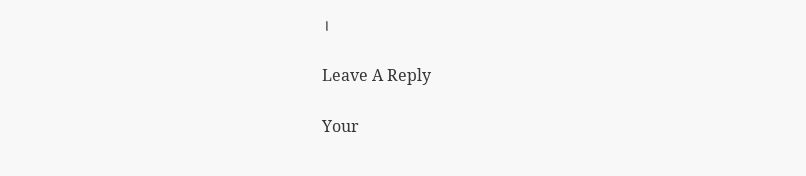।

Leave A Reply

Your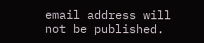email address will not be published.